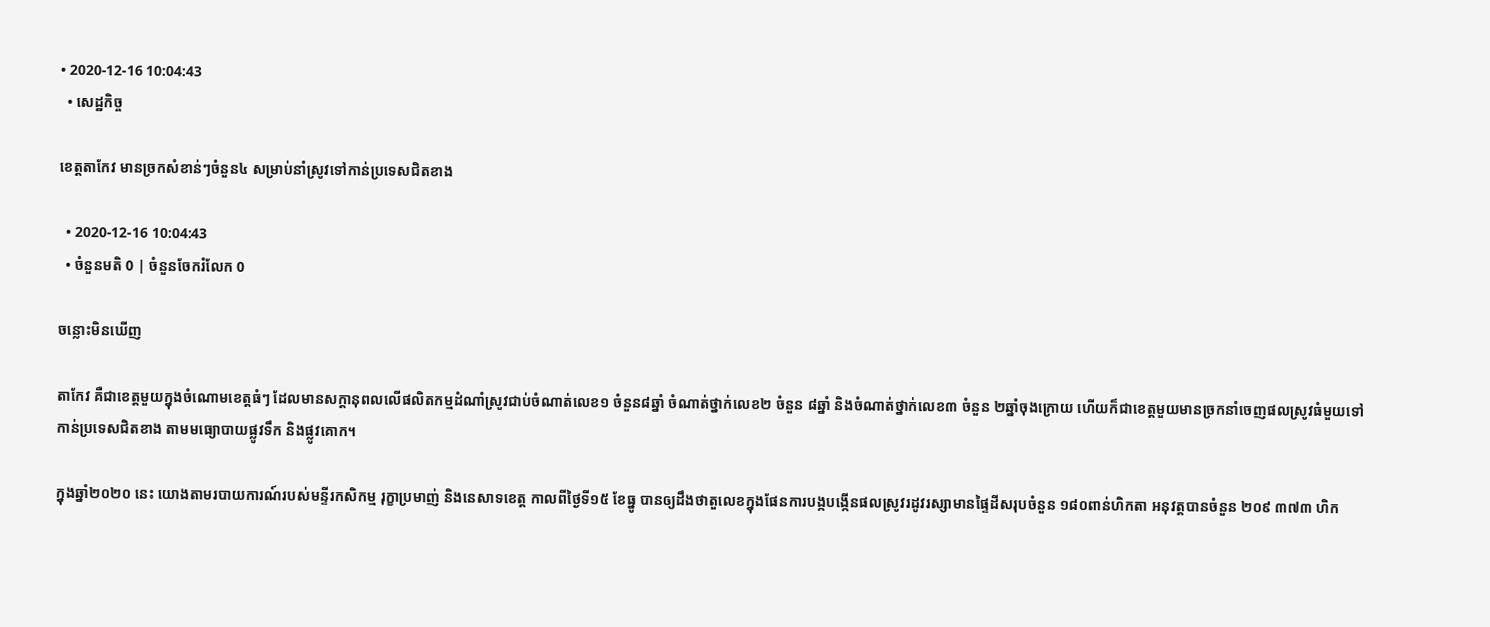• 2020-12-16 10:04:43
  • សេដ្ឋកិច្ច

ខេត្តតាកែវ មានច្រកសំខាន់ៗចំនួន៤ សម្រាប់នាំស្រូវទៅកាន់ប្រទេសជិតខាង

  • 2020-12-16 10:04:43
  • ចំនួនមតិ 0 | ចំនួនចែករំលែក 0

ចន្លោះមិនឃើញ

តាកែវ គឺជាខេត្តមួយក្នុងចំណោមខេត្តធំៗ ដែលមានសក្តានុពលលើផលិតកម្មដំណាំស្រូវជាប់ចំណាត់លេខ១ ចំនួន៨ឆ្នាំ ចំណាត់ថ្នាក់លេខ២ ចំនួន ៨ឆ្នាំ និងចំណាត់ថ្នាក់លេខ៣ ចំនួន ២ឆ្នាំចុងក្រោយ ហើយក៏ជាខេត្តមួយមានច្រកនាំចេញផលស្រូវធំមួយទៅកាន់ប្រទេសជិតខាង តាមមធ្យោបាយផ្លូវទឹក និងផ្លូវគោក។

ក្នុងឆ្នាំ២០២០ នេះ យោងតាមរបាយការណ៍របស់មន្ទីរកសិកម្ម រុក្ខាប្រមាញ់ និងនេសាទខេត្ត កាលពីថ្ងៃទី១៥ ខែធ្នូ បានឲ្យដឹងថាតួលេខក្នុងផែនការបង្កបង្កើនផលស្រូវរដូវរស្សាមានផ្ទៃដីសរុបចំនួន ១៨០ពាន់ហិកតា អនុវត្តបានចំនួន ២០៩ ៣៧៣ ហិក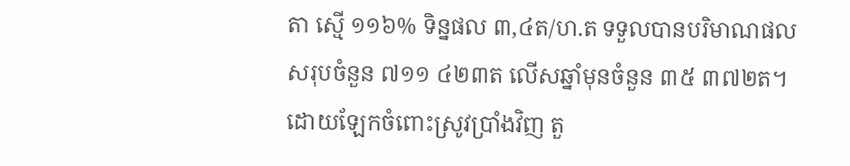តា ស្មើ ១១៦% ទិន្នផល ៣,៤ត/ហ.ត ទទួលបានបរិមាណផលសរុបចំនួន ៧១១ ៤២៣ត លើសឆ្នាំមុនចំនួន ៣៥ ៣៧២ត។ ដោយឡែកចំពោះស្រូវប្រាំងវិញ តួ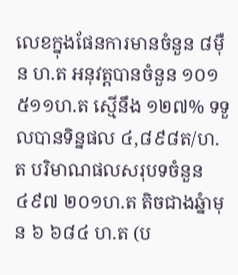លេខក្នុងផែនការមានចំនួន ៨ម៉ឺន ហ.ត អនុវត្តបានចំនួន ១០១ ៥១១ហ.ត ស្មើនឹង ១២៧% ទទួលបានទិន្នផល ៤,៨៩៨ត/ហ.ត បរិមាណផលសរុបទចំនួន ៤៩៧ ២០១ហ.ត តិចជាងឆ្នំាមុន ៦ ៦៨៤ ហ.ត (ប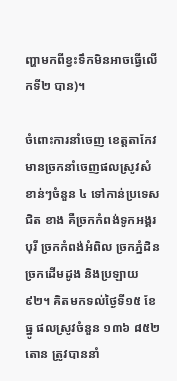ញ្ហាមកពីខ្វះទឹកមិនអាចធ្វើលើកទី២ បាន)។

ចំពោះការនាំចេញ ខេត្តតាកែវមានច្រកនាំចេញផលស្រូវសំខាន់ៗចំនួន ៤ ទៅកាន់ប្រទេសជិត ខាង គឺច្រកកំពង់ទូកអង្គរបុរី ច្រកកំពង់អំពិល ច្រកភ្នំដិន ច្រកដើមដូង និងប្រឡាយ ៩២។ គិតមកទល់ថ្ងៃទី១៥ ខែធ្នូ ផលស្រូវចំនួន ១៣៦ ៨៥២តោន ត្រូវបាននាំ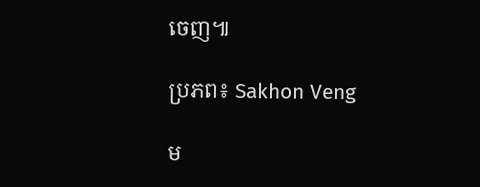ចេញ៕

ប្រភព៖ Sakhon Veng

ម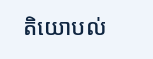តិយោបល់